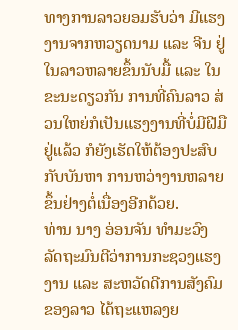ທາງການລາວຍອມຮັບວ່າ ມີແຮງ ງານຈາກຫວຽດນາມ ແລະ ຈີນ ຢູ່ ໃນລາວຫລາຍຂຶ້ນນັບມື້ ແລະ ໃນ ຂະນະດຽວກັນ ການທີ່ຄົນລາວ ສ່ວນໃຫຍ່ກໍເປັນແຮງງານທີ່ບໍ່ມີຝີມື ຢູ່ແລ້ວ ກໍຍັງເຮັດໃຫ້ຕ້ອງປະສົບ ກັບບັນຫາ ການຫວ່າງານຫລາຍ ຂຶ້ນຢ່າງຕໍ່ເນື່ອງອີກດ້ວຍ.
ທ່ານ ນາງ ອ່ອນຈັນ ທຳມະວົງ ລັດຖະມົນຕີວ່າການກະຊວງແຮງງານ ແລະ ສະຫວັດດີການສັງຄົມຂອງລາວ ໄດ້ຖະແຫລງຍ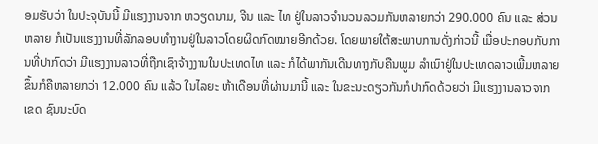ອມຮັບວ່າ ໃນປະຈຸບັນນີ້ ມີແຮງງານຈາກ ຫວຽດນາມ, ຈີນ ແລະ ໄທ ຢູ່ໃນລາວຈຳນວນລວມກັນຫລາຍກວ່າ 290.000 ຄົນ ແລະ ສ່ວນຫລາຍ ກໍເປັນແຮງງານທີ່ລັກລອບທຳງານຢູ່ໃນລາວໂດຍຜິດກົດໝາຍອີກດ້ວຍ. ໂດຍພາຍໃຕ້ສະພາບການດັ່ງກ່າວນີ້ ເມື່ອປະກອບກັບການທີ່ປາກົດວ່າ ມີແຮງງານລາວທີ່ຖືກເຊົາຈ້າງງານໃນປະເທດໄທ ແລະ ກໍໄດ້ພາກັນເດີນທາງກັບຄືນພູມ ລຳເນົາຢູ່ໃນປະເທດລາວເພີ້ມຫລາຍຂຶ້ນກໍຄືຫລາຍກວ່າ 12.000 ຄົນ ແລ້ວ ໃນໄລຍະ ຫ້າເດືອນທີ່ຜ່ານມານີ້ ແລະ ໃນຂະນະດຽວກັນກໍປາກົດດ້ວຍວ່າ ມີແຮງງານລາວຈາກເຂດ ຊົນນະບົດ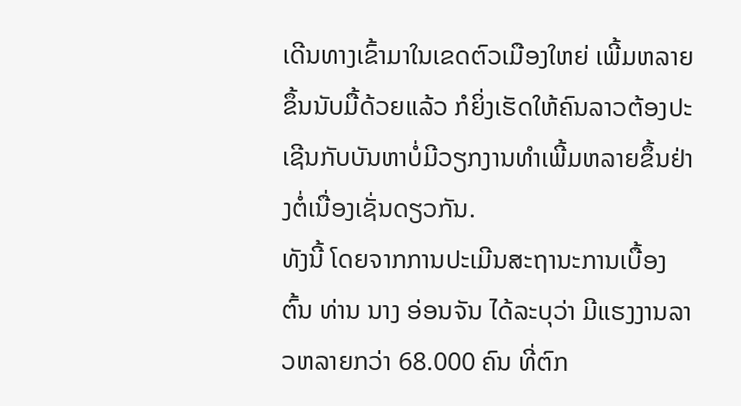ເດີນທາງເຂົ້າມາໃນເຂດຕົວເມືອງໃຫຍ່ ເພີ້ມຫລາຍຂຶ້ນນັບມື້ດ້ວຍແລ້ວ ກໍຍິ່ງເຮັດໃຫ້ຄົນລາວຕ້ອງປະເຊີນກັບບັນຫາບໍ່ມີວຽກງານທຳເພີ້ມຫລາຍຂຶ້ນຢ່າງຕໍ່ເນື່ອງເຊັ່ນດຽວກັນ.
ທັງນີ້ ໂດຍຈາກການປະເມີນສະຖານະການເບື້ອງຕົ້ນ ທ່ານ ນາງ ອ່ອນຈັນ ໄດ້ລະບຸວ່າ ມີແຮງງານລາວຫລາຍກວ່າ 68.000 ຄົນ ທີ່ຕົກ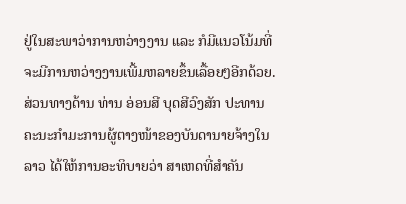ຢູ່ໃນສະພາວ່າການຫວ່າງງານ ແລະ ກໍມີແນວໂນ້ມທີ່ຈະມີການຫວ່າງງານເພີ້ມຫລາຍຂຶ້ນເລື້ອຍໆອີກດ້ວຍ. ສ່ວນທາງດ້ານ ທ່ານ ອ່ອນສີ ບຸດສີວົງສັກ ປະທານຄະນະກຳມະການຜູ້ຕາງໜ້າຂອງບັນດານາຍຈ້າງໃນລາວ ໄດ້ໃຫ້ການອະທິບາຍວ່າ ສາເຫດທີ່ສຳຄັນ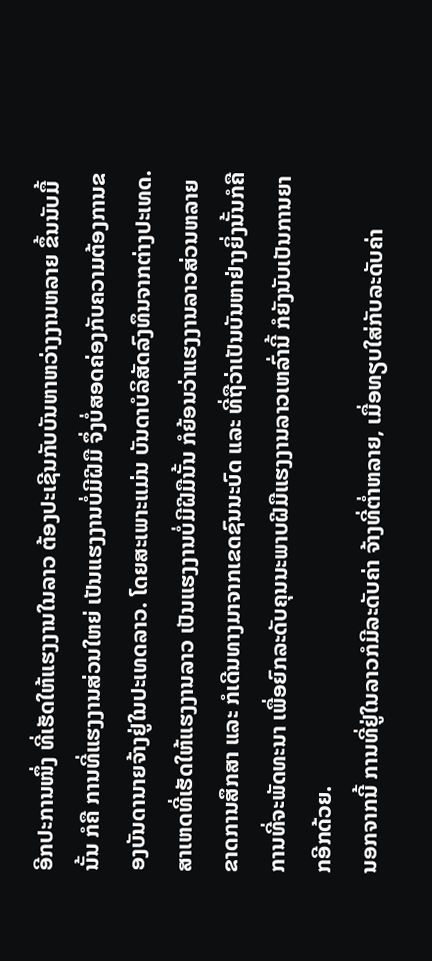ອີກປະການໜຶ່ງ ທີ່ເຮັດໃຫ້ແຮງງານໃນລາວ ຕ້ອງປະເຊີນກັບບັນຫາຫວ່າງງານຫລາຍ ຂຶ້ນນັບມື້ນັ້ນ ກໍຄື ການທີ່ແຮງງານສ່ວນໃຫຍ່ ເປັນແຮງງານບໍ່ມີຝີມື ຈຶ່ງບໍ່ສອດຄ່ອງກັບຄວາມຕ້ອງການຂອງບັນດານາຍຈ້າງຢູ່ໃນປະເທດລາວ. ໂດຍສະເພາະແມ່ນ ບັນດາບໍລິສັດລົງທຶນຈາກຕ່າງປະເທດ.
ສາເຫດທີ່ເຮັດໃຫ້ແຮງງານລາວ ເປັນແຮງງານບໍ່ມີຝີມືນັ້ນ ກໍຍ້ອນວ່າແຮງງານລາວສ່ວນຫລາຍຂາດການສຶກສາ ແລະ ກໍເດີນທາງມາຈາກເຂດຊົນນະບົດ ແລະ ທີ່ຖືວ່າເປັນບັນຫາຢ່າງຍິ່ງນັ້ນກໍຄື ການທີ່ຈະພັດທະນາ ເພື່ອຍົກລະດັບຄຸນນະພາບຝີມືແຮງງານລາວເຫລົ່ານີ້ ກໍຍັງນັບເປັນການຍາກອີກດ້ວຍ.
ນອກຈາກນີ້ ການທີ່ຢູ່ໃນລາວກໍມີລະດັບຄ່າ ຈ້າງທີ່ຕ່ຳຫລາຍ, ເມື່ອທຽບໃສ່ກັບລະດັບຄ່າ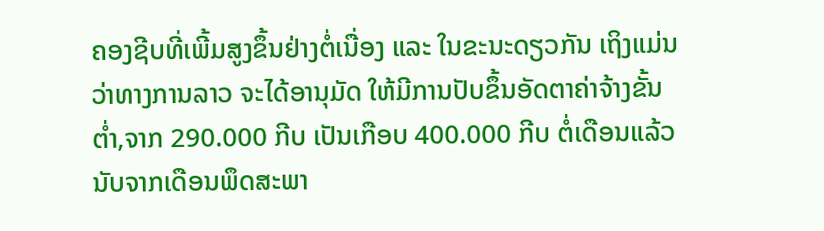ຄອງຊີບທີ່ເພີ້ມສູງຂຶ້ນຢ່າງຕໍ່ເນື່ອງ ແລະ ໃນຂະນະດຽວກັນ ເຖິງແມ່ນວ່າທາງການລາວ ຈະໄດ້ອານຸມັດ ໃຫ້ມີການປັບຂຶ້ນອັດຕາຄ່າຈ້າງຂັ້ນຕ່ຳ,ຈາກ 290.000 ກີບ ເປັນເກືອບ 400.000 ກີບ ຕໍ່ເດືອນແລ້ວ ນັບຈາກເດືອນພຶດສະພາ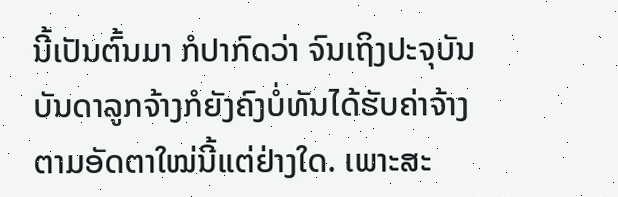ນີ້ເປັນຕົ້ນມາ ກໍປາກົດວ່າ ຈົນເຖິງປະຈຸບັນ ບັນດາລູກຈ້າງກໍຍັງຄົງບໍ່ທັນໄດ້ຮັບຄ່າຈ້າງຕາມອັດຕາໃໝ່ນີ້ແຕ່ຢ່າງໃດ. ເພາະສະ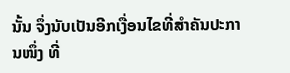ນັ້ນ ຈຶ່ງນັບເປັນອີກເງື່ອນໄຂທີ່ສຳຄັນປະການໜຶ່ງ ທີ່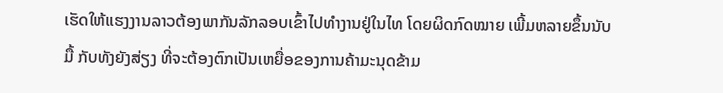ເຮັດໃຫ້ແຮງງານລາວຕ້ອງພາກັນລັກລອບເຂົ້າໄປທຳງານຢູ່ໃນໄທ ໂດຍຜິດກົດໝາຍ ເພີ້ມຫລາຍຂຶ້ນນັບມື້ ກັບທັງຍັງສ່ຽງ ທີ່ຈະຕ້ອງຕົກເປັນເຫຍື່ອຂອງການຄ້າມະນຸດຂ້າມ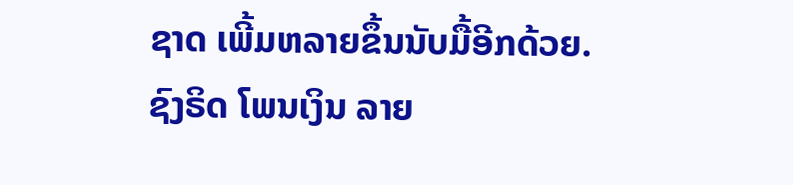ຊາດ ເພີ້ມຫລາຍຂຶ້ນນັບມື້ອີກດ້ວຍ.
ຊົງຣິດ ໂພນເງິນ ລາຍ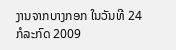ງານຈາກບາງກອກ ໃນວັນທີ 24 ກໍລະກົດ 2009